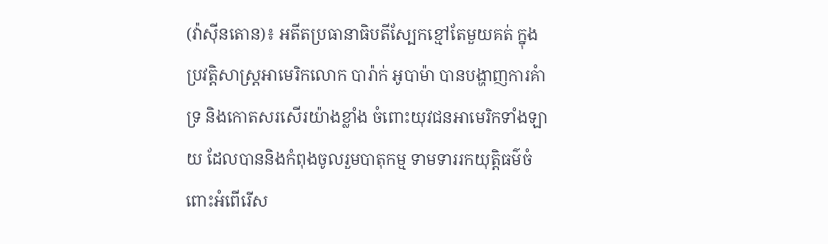(វ៉ាស៊ីនតោន)៖ អតីតប្រធានាធិបតីស្បែកខ្មៅតែមួយគត់ ក្នុងប្រវត្តិសាស្ត្រអាមេរិកលោក បារ៉ាក់ អូបាម៉ា បានបង្ហាញការគំាទ្រ និងកោតសរសើរយ៉ាងខ្លាំង ចំពោះយុវជនអាមេរិកទាំងឡាយ ដែលបាននិងកំពុងចូលរួមបាតុកម្ម ទាមទាររកយុត្តិធម៌ចំពោះអំពើរើស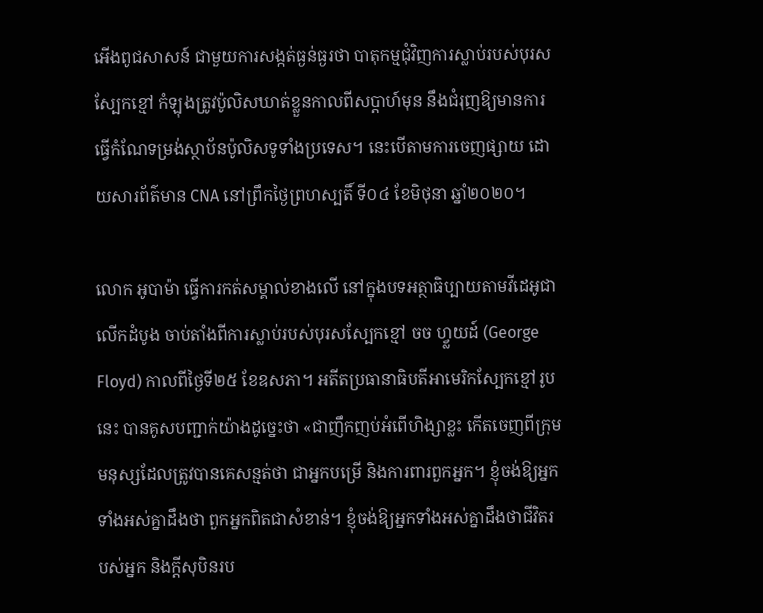អើងពូជសាសន៍ ជាមួយការសង្កត់ធ្ងន់ធ្ងរថា បាតុកម្មជុំវិញការស្លាប់របស់បុរសស្បែកខ្មៅ កំឡុងត្រូវប៉ូលិសឃាត់ខ្លួនកាលពីសប្ដាហ៍មុន នឹងជំរុញឱ្យមានការធ្វើកំណែទម្រង់ស្ថាប័នប៉ូលិសទូទាំងប្រទេស។ នេះបើតាមការចេញផ្សាយ ដោយសារព័ត៌មាន CNA នៅព្រឹកថ្ងៃព្រហស្បតិ៍ ទី០៤ ខែមិថុនា ឆ្នាំ២០២០។

លោក អូបាម៉ា ធ្វើការកត់សម្គាល់ខាងលើ នៅក្នុងបទអត្ថាធិប្បាយតាមវីដេអូជាលើកដំបូង ចាប់តាំងពីការស្លាប់របស់បុរសស្បែកខ្មៅ ចច ហ្វ្លយដ៍ (George Floyd) កាលពីថ្ងៃទី២៥ ខែឧសភា។ អតីតប្រធានាធិបតីអាមេរិកស្បែកខ្មៅរូបនេះ បានគូសបញ្ជាក់យ៉ាងដូច្នេះថា «ជាញឹកញប់អំពើហិង្សាខ្លះ កើតចេញពីក្រុមមនុស្សដែលត្រូវបានគេសន្មត់ថា ជាអ្នកបម្រើ និងការពារពួកអ្នក។ ខ្ញុំចង់ឱ្យអ្នកទាំងអស់គ្នាដឹងថា ពួកអ្នកពិតជាសំខាន់។ ខ្ញុំចង់ឱ្យអ្នកទាំងអស់គ្នាដឹងថាជីវិតរបស់អ្នក និងក្ដីសុបិនរប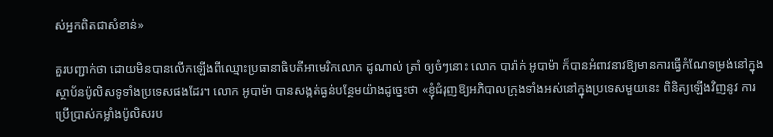ស់អ្នកពិតជាសំខាន់»

គួរបញ្ជាក់ថា ដោយមិនបានលើកឡើងពីឈ្មោះប្រធានាធិបតីអាមេរិកលោក ដូណាល់ ត្រាំ ឲ្យចំៗនោះ លោក បារ៉ាក់ អូបាម៉ា ក៏បានអំពាវនាវឱ្យមានការធ្វើកំណែទម្រង់នៅក្នុង ស្ថាប័នប៉ូលិសទូទាំងប្រទេសផងដែរ។ លោក អូបាម៉ា បានសង្កត់ធ្ងន់បន្ថែមយ៉ាងដូច្នេះថា «ខ្ញុំជំរុញឱ្យអភិបាលក្រុងទាំងអស់នៅក្នុងប្រទេសមួយនេះ ពិនិត្យឡើងវិញនូវ ការប្រើប្រាស់កម្លាំងប៉ូលិសរប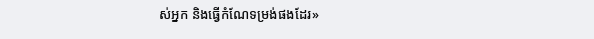ស់អ្នក និងធ្វើកំណែទម្រង់ផងដែរ»